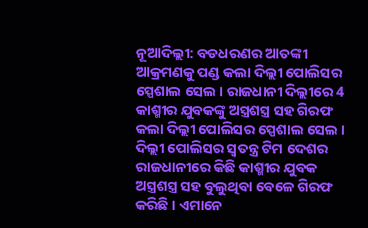ନୂଆଦିଲ୍ଲୀ: ବଡଧରଣର ଆତଙ୍କୀ ଆକ୍ରମଣକୁ ପଣ୍ଡ କଲା ଦିଲ୍ଲୀ ପୋଲିସର ସ୍ପେଶାଲ ସେଲ । ରାଜଧାନୀ ଦିଲ୍ଲୀରେ 4 କାଶ୍ମୀର ଯୁବକଙ୍କୁ ଅସ୍ତ୍ରଶସ୍ତ୍ର ସହ ଗିରଫ କଲା ଦିଲ୍ଲୀ ପୋଲିସର ସ୍ପେଶାଲ ସେଲ ।
ଦିଲ୍ଲୀ ପୋଲିସର ସ୍ବତନ୍ତ୍ର ଟିମ ଦେଶର ରାଜଧାନୀରେ କିଛି କାଶ୍ମୀର ଯୁବକ ଅସ୍ତ୍ରଶସ୍ତ୍ର ସହ ବୁଲୁଥିବା ବେଳେ ଗିରଫ କରିଛି । ଏମାନେ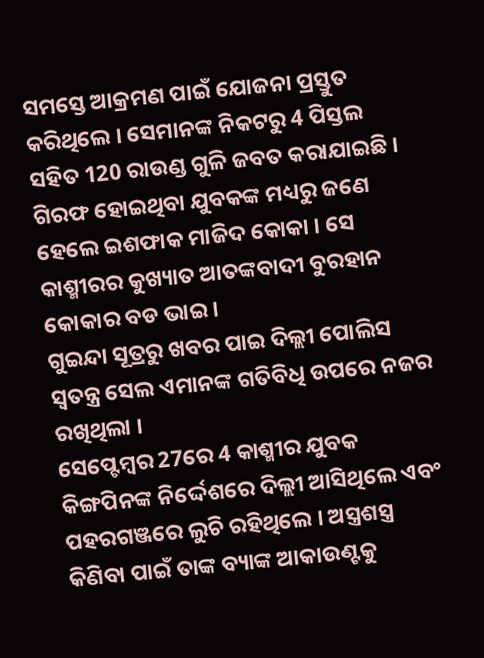ସମସ୍ତେ ଆକ୍ରମଣ ପାଇଁ ଯୋଜନା ପ୍ରସ୍ତୁତ କରିଥିଲେ । ସେମାନଙ୍କ ନିକଟରୁ 4 ପିସ୍ତଲ ସହିତ 120 ରାଉଣ୍ଡ ଗୁଳି ଜବତ କରାଯାଇଛି । ଗିରଫ ହୋଇଥିବା ଯୁବକଙ୍କ ମଧ୍ୟରୁ ଜଣେ ହେଲେ ଇଶଫାକ ମାଜିଦ କୋକା । ସେ କାଶ୍ମୀରର କୁଖ୍ୟାତ ଆତଙ୍କବାଦୀ ବୁରହାନ କୋକାର ବଡ ଭାଇ ।
ଗୁଇନ୍ଦା ସୂତ୍ରରୁ ଖବର ପାଇ ଦିଲ୍ଲୀ ପୋଲିସ ସ୍ବତନ୍ତ୍ର ସେଲ ଏମାନଙ୍କ ଗତିବିଧି ଉପରେ ନଜର ରଖିଥିଲା ।
ସେପ୍ଟେମ୍ବର 27ରେ 4 କାଶ୍ମୀର ଯୁବକ କିଙ୍ଗପିନଙ୍କ ନିର୍ଦ୍ଦେଶରେ ଦିଲ୍ଲୀ ଆସିଥିଲେ ଏବଂ ପହରଗଞ୍ଜରେ ଲୁଚି ରହିଥିଲେ । ଅସ୍ତ୍ରଶସ୍ତ୍ର କିଣିବା ପାଇଁ ତାଙ୍କ ବ୍ୟାଙ୍କ ଆକାଉଣ୍ଟକୁ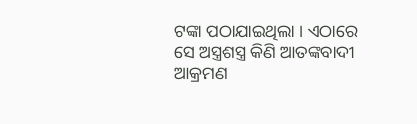ଟଙ୍କା ପଠାଯାଇଥିଲା । ଏଠାରେ ସେ ଅସ୍ତ୍ରଶସ୍ତ୍ର କିଣି ଆତଙ୍କବାଦୀ ଆକ୍ରମଣ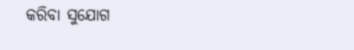କରିବା ସୁଯୋଗ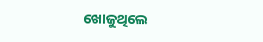ଖୋଜୁଥିଲେ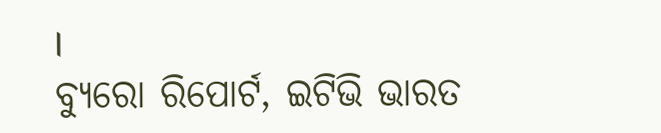।
ବ୍ୟୁରୋ ରିପୋର୍ଟ, ଇଟିଭି ଭାରତ